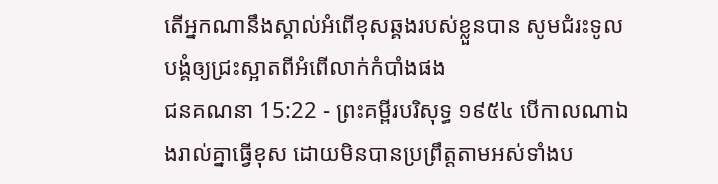តើអ្នកណានឹងស្គាល់អំពើខុសឆ្គងរបស់ខ្លួនបាន សូមជំរះទូលបង្គំឲ្យជ្រះស្អាតពីអំពើលាក់កំបាំងផង
ជនគណនា 15:22 - ព្រះគម្ពីរបរិសុទ្ធ ១៩៥៤ បើកាលណាឯងរាល់គ្នាធ្វើខុស ដោយមិនបានប្រព្រឹត្តតាមអស់ទាំងប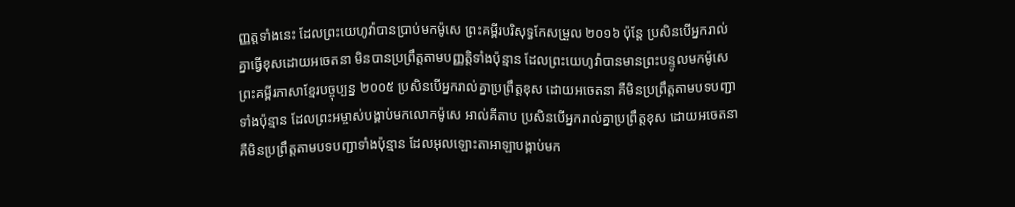ញ្ញត្តទាំងនេះ ដែលព្រះយេហូវ៉ាបានប្រាប់មកម៉ូសេ ព្រះគម្ពីរបរិសុទ្ធកែសម្រួល ២០១៦ ប៉ុន្ដែ ប្រសិនបើអ្នករាល់គ្នាធ្វើខុសដោយអចេតនា មិនបានប្រព្រឹត្តតាមបញ្ញត្តិទាំងប៉ុន្មាន ដែលព្រះយេហូវ៉ាបានមានព្រះបន្ទូលមកម៉ូសេ ព្រះគម្ពីរភាសាខ្មែរបច្ចុប្បន្ន ២០០៥ ប្រសិនបើអ្នករាល់គ្នាប្រព្រឹត្តខុស ដោយអចេតនា គឺមិនប្រព្រឹត្តតាមបទបញ្ជាទាំងប៉ុន្មាន ដែលព្រះអម្ចាស់បង្គាប់មកលោកម៉ូសេ អាល់គីតាប ប្រសិនបើអ្នករាល់គ្នាប្រព្រឹត្តខុស ដោយអចេតនា គឺមិនប្រព្រឹត្តតាមបទបញ្ជាទាំងប៉ុន្មាន ដែលអុលឡោះតាអាឡាបង្គាប់មក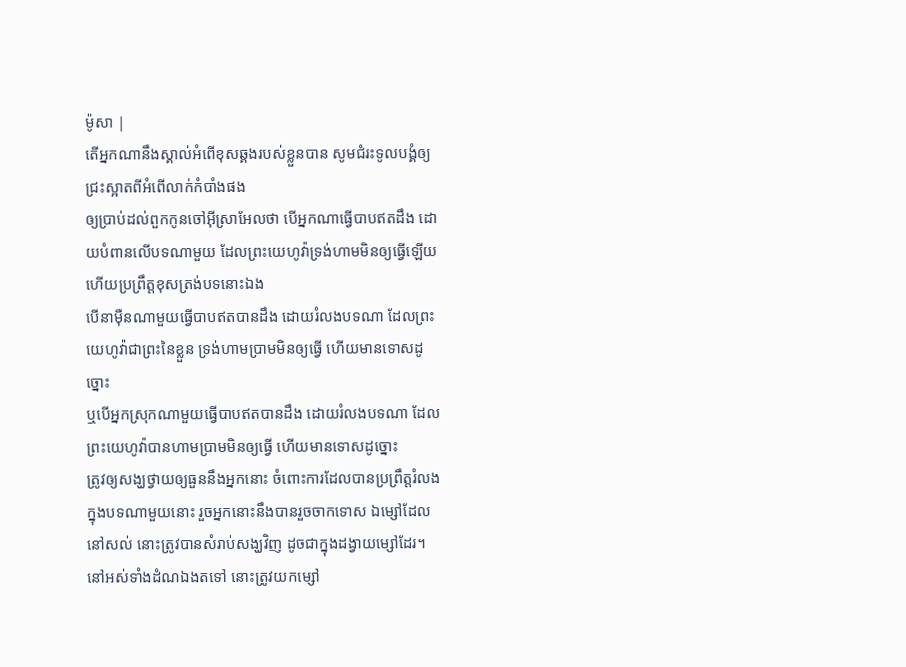ម៉ូសា |
តើអ្នកណានឹងស្គាល់អំពើខុសឆ្គងរបស់ខ្លួនបាន សូមជំរះទូលបង្គំឲ្យជ្រះស្អាតពីអំពើលាក់កំបាំងផង
ឲ្យប្រាប់ដល់ពួកកូនចៅអ៊ីស្រាអែលថា បើអ្នកណាធ្វើបាបឥតដឹង ដោយបំពានលើបទណាមួយ ដែលព្រះយេហូវ៉ាទ្រង់ហាមមិនឲ្យធ្វើឡើយ ហើយប្រព្រឹត្តខុសត្រង់បទនោះឯង
បើនាម៉ឺនណាមួយធ្វើបាបឥតបានដឹង ដោយរំលងបទណា ដែលព្រះយេហូវ៉ាជាព្រះនៃខ្លួន ទ្រង់ហាមប្រាមមិនឲ្យធ្វើ ហើយមានទោសដូច្នោះ
ឬបើអ្នកស្រុកណាមួយធ្វើបាបឥតបានដឹង ដោយរំលងបទណា ដែលព្រះយេហូវ៉ាបានហាមប្រាមមិនឲ្យធ្វើ ហើយមានទោសដូច្នោះ
ត្រូវឲ្យសង្ឃថ្វាយឲ្យធួននឹងអ្នកនោះ ចំពោះការដែលបានប្រព្រឹត្តរំលងក្នុងបទណាមួយនោះ រួចអ្នកនោះនឹងបានរួចចាកទោស ឯម្សៅដែលនៅសល់ នោះត្រូវបានសំរាប់សង្ឃវិញ ដូចជាក្នុងដង្វាយម្សៅដែរ។
នៅអស់ទាំងដំណឯងតទៅ នោះត្រូវយកម្សៅ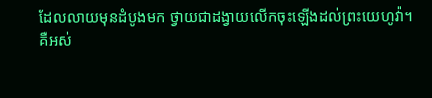ដែលលាយមុនដំបូងមក ថ្វាយជាដង្វាយលើកចុះឡើងដល់ព្រះយេហូវ៉ា។
គឺអស់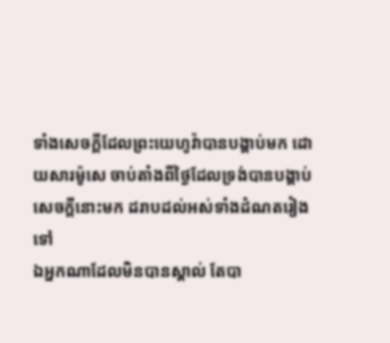ទាំងសេចក្ដីដែលព្រះយេហូវ៉ាបានបង្គាប់មក ដោយសារម៉ូសេ ចាប់តាំងពីថ្ងៃដែលទ្រង់បានបង្គាប់សេចក្ដីនោះមក ដរាបដល់អស់ទាំងដំណតរៀងទៅ
ឯអ្នកណាដែលមិនបានស្គាល់ តែបា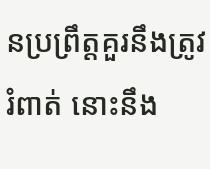នប្រព្រឹត្តគួរនឹងត្រូវរំពាត់ នោះនឹង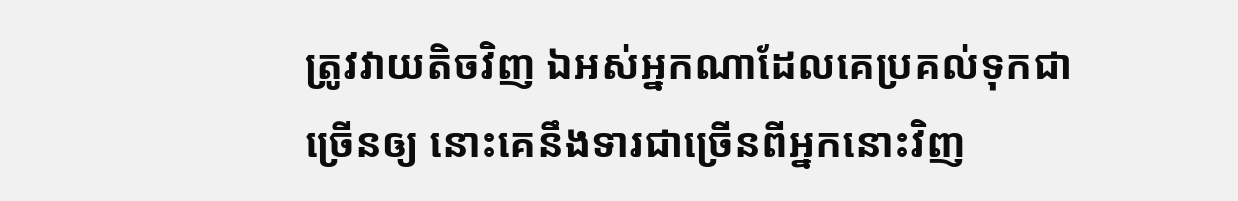ត្រូវវាយតិចវិញ ឯអស់អ្នកណាដែលគេប្រគល់ទុកជាច្រើនឲ្យ នោះគេនឹងទារជាច្រើនពីអ្នកនោះវិញ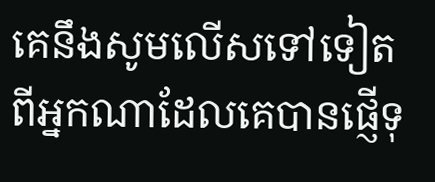គេនឹងសូមលើសទៅទៀត ពីអ្នកណាដែលគេបានផ្ញើទុ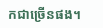កជាច្រើនផង។